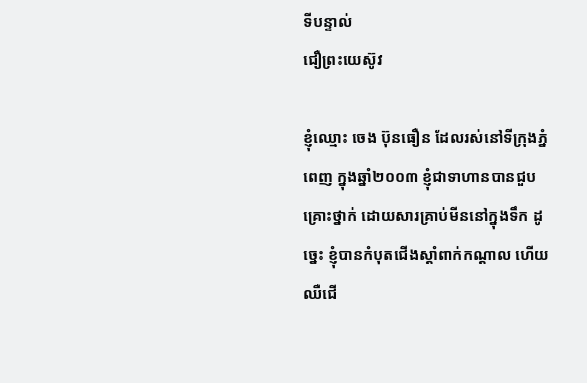ទីបន្ទាល់
ជឿព្រះយេស៊ូវ

ខ្ញុំឈ្មោះ ចេង ប៊ុនធឿន ដែលរស់នៅទីក្រុងភ្នំពេញ ក្នុងឆ្នាំ២០០៣ ខ្ញុំជាទាហានបានជួបគ្រោះថ្នាក់ ដោយសារគ្រាប់មីននៅក្នុងទឹក ដូច្នេះ ខ្ញុំបានកំបុតជើងស្តាំពាក់កណ្តាល ហើយឈឺជើ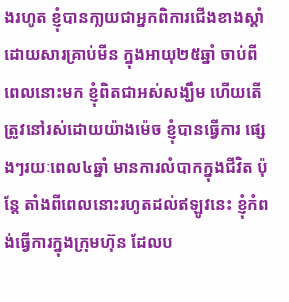ងរហូត ខ្ញុំបានកា្លយជាអ្នកពិការជើងខាងស្តាំ ដោយសារគ្រាប់មីន ក្នុងអាយុ២៥ឆ្នាំ ចាប់ពីពេលនោះមក ខ្ញុំពិតជាអស់សង្ឃឹម ហើយតើត្រូវនៅរស់ដោយយ៉ាងម៉េច ខ្ញុំបានធ្វើការ ផ្សេងៗរយៈពេល៤ឆ្នាំ មានការលំបាកក្នុងជីវិត ប៉ុន្តែ តាំងពីពេលនោះរហូតដល់ឥឡូវនេះ ខ្ញុំកំពង់ធ្វើការក្នុងក្រុមហ៊ុន ដែលប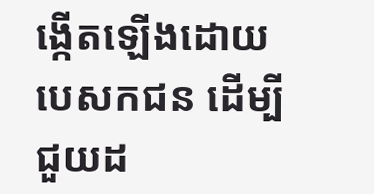ង្កើតឡើងដោយបេសកជន ដើម្បីជួយដ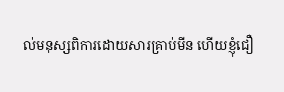ល់មនុស្សពិការដោយសារគ្រាប់មីន ហើយខ្ញុំជឿ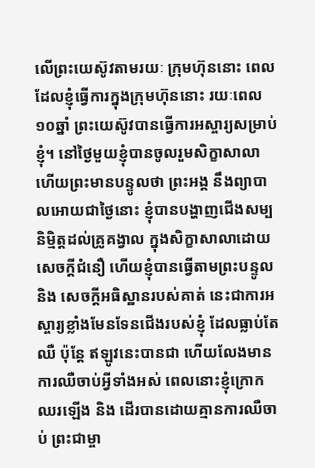លើព្រះយេស៊ូវតាមរយៈ ក្រុមហ៊ុននោះ ពេលដែលខ្ញុំធ្វើការក្នុងក្រុមហ៊ុននោះ រយៈពេល១០ឆ្នាំ ព្រះយេស៊ូវបានធ្វើការអស្ចារ្យសម្រាប់ខ្ញុំ។ នៅថ្ងៃមួយខ្ញុំបានចូលរួមសិក្ខាសាលា ហើយព្រះមានបន្ទូលថា ព្រះអង្គ នឹងព្យាបាលអោយជាថ្ងៃនោះ ខ្ញុំបានបង្ហាញជើងសម្បនិម្មិត្តដល់គ្រូគង្វាល ក្នុងសិក្ខាសាលាដោយ សេចក្តីជំនឿ ហើយខ្ញុំបានធ្វើតាមព្រះបន្ទូល និង សេចក្តីអធិស្ឋានរបស់គាត់ នេះជាការអស្ចារ្យខ្លាំងមែនទែនជើងរបស់ខ្ញុំ ដែលធ្លាប់តែឈឺ ប៉ុន្តែ ឥឡូវនេះបានជា ហើយលែងមានការឈឺចាប់អ្វីទាំងអស់ ពេលនោះខ្ញុំក្រោកឈរឡើង និង ដើរបានដោយគ្មានការឈឺចាប់ ព្រះជាម្ចា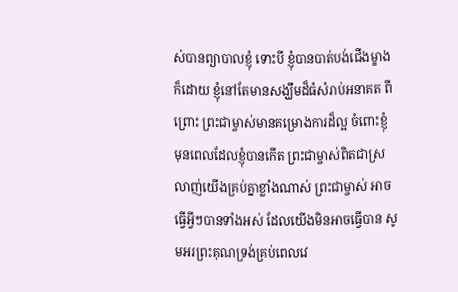ស់បានព្យាបាលខ្ញុំ ទោះបី ខ្ញុំបានបាត់បង់ជើងម្ខាងក៏ដោយ ខ្ញុំនៅតែមានសង្ឃឹមដ៏ធំសំរាប់អនាគត ពីព្រោះ ព្រះជាម្ចាស់មានគម្រោងការដ៏ល្អ ចំពោះខ្ញុំ មុនពេលដែលខ្ញុំបានកើត ព្រះជាម្ចាស់ពិតជាស្រលាញ់យើងគ្រប់គ្នាខ្លាំងណាស់ ព្រះជាម្ចាស់ អាចធ្វើអ្វីៗបានទាំងអស់ ដែលយើងមិនអាចធ្វើបាន សូមអរព្រះគុណទ្រង់គ្រប់ពេលវេ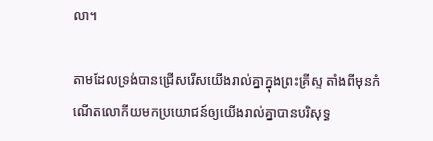លា។

តាមដែលទ្រង់បានជ្រើសរើសយើងរាល់គ្នាក្នុងព្រះគ្រីស្ទ តាំងពីមុនកំណើតលោកីយមកប្រយោជន៍ឲ្យយើងរាល់គ្នាបានបរិសុទ្ធ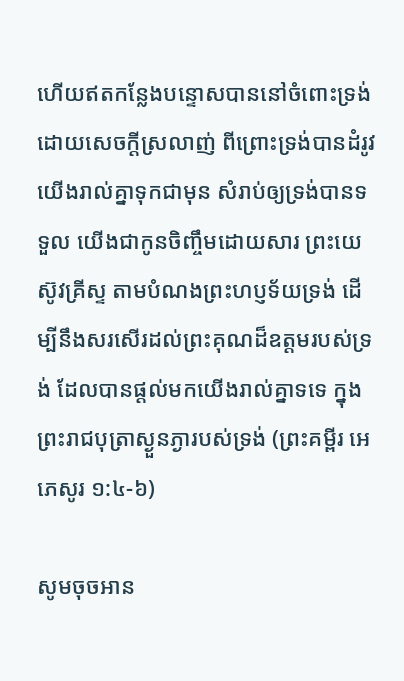ហើយឥតកន្លែងបន្ទោសបាននៅចំពោះទ្រង់ ដោយសេចក្តីស្រលាញ់ ពីព្រោះទ្រង់បានដំរូវយើងរាល់គ្នាទុកជាមុន សំរាប់ឲ្យទ្រង់បានទទួល យើងជាកូនចិញ្ចឹមដោយសារ ព្រះយេស៊ូវគ្រីស្ទ តាមបំណងព្រះហប្ញទ័យទ្រង់ ដើម្បីនឹងសរសើរដល់ព្រះគុណដ៏ឧត្តមរបស់ទ្រង់ ដែលបានផ្តល់មកយើងរាល់គ្នាទទេ ក្នុងព្រះរាជបុត្រាស្ងួនភ្ងារបស់ទ្រង់ (ព្រះគម្ពីរ អេភេសូរ ១:៤-៦)

សូមចុចអាន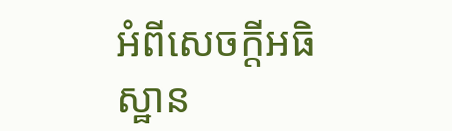អំពីសេចក្តីអធិស្ឋាន